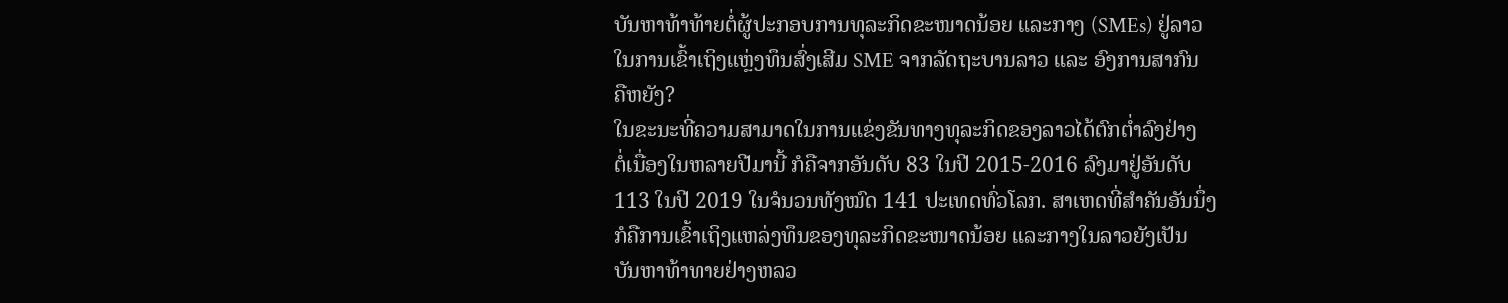ບັນຫາທ້າທ້າຍຕໍ່ຜູ້ປະກອບການທຸລະກິດຂະໜາດນ້ອຍ ແລະກາງ (SMEs) ຢູ່ລາວ
ໃນການເຂົ້າເຖິງແຫຼ່ງທຶນສົ່ງເສີມ SME ຈາກລັດຖະບານລາວ ແລະ ອົງການສາກົນ
ຄືຫຍັງ?
ໃນຂະນະທີ່ຄວາມສາມາດໃນການແຂ່ງຂັນທາງທຸລະກິດຂອງລາວໄດ້ຕົກຕ່ຳລົງຢ່າງ
ຕໍ່ເນື່ອງໃນຫລາຍປີມານີ້ ກໍຄືຈາກອັນດັບ 83 ໃນປີ 2015-2016 ລົງມາຢູ່ອັນດັບ
113 ໃນປີ 2019 ໃນຈໍນວນທັງໝົດ 141 ປະເທດທົ່ວໂລກ. ສາເຫດທີ່ສຳຄັນອັນນຶ່ງ
ກໍຄືການເຂົ້າເຖິງແຫລ່ງທຶນຂອງທຸລະກິດຂະໜາດນ້ອຍ ແລະກາງໃນລາວຍັງເປັນ
ບັນຫາທ້າທາຍຢ່າງຫລວ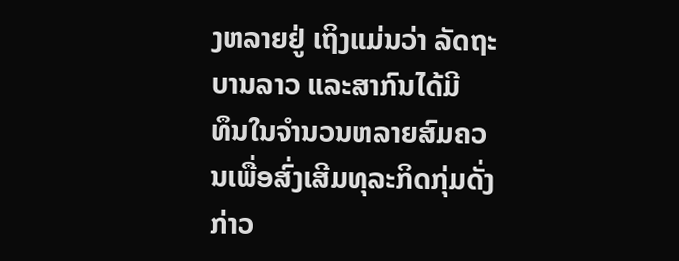ງຫລາຍຢູ່ ເຖິງແມ່ນວ່າ ລັດຖະບານລາວ ແລະສາກົນໄດ້ມີ
ທຶນໃນຈຳນວນຫລາຍສົມຄວນເພື່ອສົ່ງເສີມທຸລະກິດກຸ່ມດັ່ງກ່າວ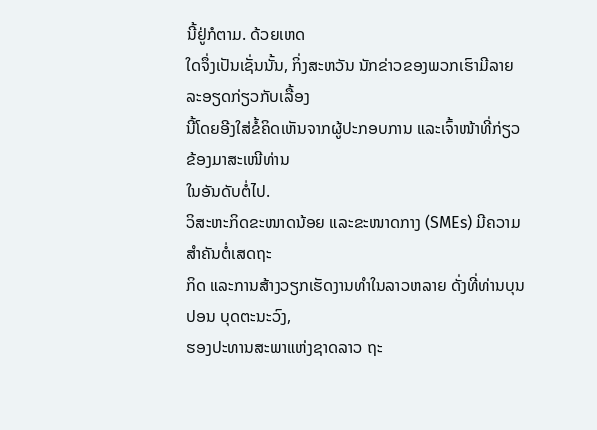ນີ້ຢູ່ກໍຕາມ. ດ້ວຍເຫດ
ໃດຈຶ່ງເປັນເຊັ່ນນັ້ນ, ກິ່ງສະຫວັນ ນັກຂ່າວຂອງພວກເຮົາມີລາຍລະອຽດກ່ຽວກັບເລື້ອງ
ນີ້ໂດຍອີງໃສ່ຂໍ້ຄິດເຫັນຈາກຜູ້ປະກອບການ ແລະເຈົ້າໜ້າທີ່ກ່ຽວຂ້ອງມາສະເໜີທ່ານ
ໃນອັນດັບຕໍ່ໄປ.
ວິສະຫະກິດຂະໜາດນ້ອຍ ແລະຂະໜາດກາງ (SMEs) ມີຄວາມສຳຄັນຕໍ່ເສດຖະ
ກິດ ແລະການສ້າງວຽກເຮັດງານທຳໃນລາວຫລາຍ ດັ່ງທີ່ທ່ານບຸນປອນ ບຸດຕະນະວົງ,
ຮອງປະທານສະພາແຫ່ງຊາດລາວ ຖະ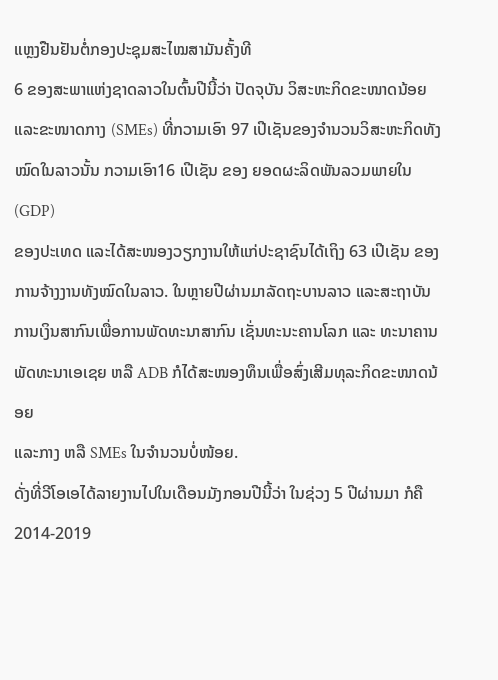ແຫຼງຢືນຢັນຕໍ່ກອງປະຊຸມສະໄໝສາມັນຄັ້ງທີ
6 ຂອງສະພາແຫ່ງຊາດລາວໃນຕົ້ນປີນີ້ວ່າ ປັດຈຸບັນ ວິສະຫະກິດຂະໜາດນ້ອຍ
ແລະຂະໜາດກາງ (SMEs) ທີ່ກວາມເອົາ 97 ເປີເຊັນຂອງຈຳນວນວິສະຫະກິດທັງ
ໝົດໃນລາວນັ້ນ ກວາມເອົາ16 ເປີເຊັນ ຂອງ ຍອດຜະລິດພັນລວມພາຍໃນ (GDP)
ຂອງປະເທດ ແລະໄດ້ສະໜອງວຽກງານໃຫ້ແກ່ປະຊາຊົນໄດ້ເຖິງ 63 ເປີເຊັນ ຂອງ
ການຈ້າງງານທັງໝົດໃນລາວ. ໃນຫຼາຍປີຜ່ານມາລັດຖະບານລາວ ແລະສະຖາບັນ
ການເງິນສາກົນເພື່ອການພັດທະນາສາກົນ ເຊັ່ນທະນະຄານໂລກ ແລະ ທະນາຄານ
ພັດທະນາເອເຊຍ ຫລື ADB ກໍໄດ້ສະໜອງທຶນເພື່ອສົ່ງເສີມທຸລະກິດຂະໜາດນ້ອຍ
ແລະກາງ ຫລື SMEs ໃນຈຳນວນບໍ່ໜ້ອຍ.
ດັ່ງທີ່ວີໂອເອໄດ້ລາຍງານໄປໃນເດືອນມັງກອນປີນີ້ວ່າ ໃນຊ່ວງ 5 ປີຜ່ານມາ ກໍຄື
2014-2019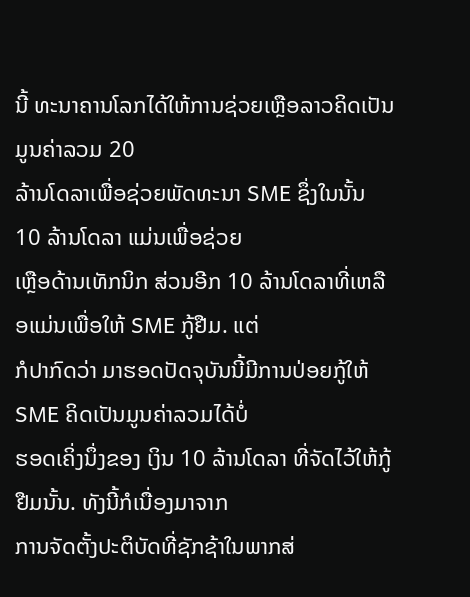ນີ້ ທະນາຄານໂລກໄດ້ໃຫ້ການຊ່ວຍເຫຼືອລາວຄິດເປັນມູນຄ່າລວມ 20
ລ້ານໂດລາເພື່ອຊ່ວຍພັດທະນາ SME ຊຶ່ງໃນນັ້ນ 10 ລ້ານໂດລາ ແມ່ນເພື່ອຊ່ວຍ
ເຫຼືອດ້ານເທັກນິກ ສ່ວນອີກ 10 ລ້ານໂດລາທີ່ເຫລືອແມ່ນເພື່ອໃຫ້ SME ກູ້ຢືມ. ແຕ່
ກໍປາກົດວ່າ ມາຮອດປັດຈຸບັນນີ້ມີການປ່ອຍກູ້ໃຫ້ SME ຄິດເປັນມູນຄ່າລວມໄດ້ບໍ່
ຮອດເຄິ່ງນຶ່ງຂອງ ເງິນ 10 ລ້ານໂດລາ ທີ່ຈັດໄວ້ໃຫ້ກູ້ຢືມນັ້ນ. ທັງນີ້ກໍເນື່ອງມາຈາກ
ການຈັດຕັ້ງປະຕິບັດທີ່ຊັກຊ້າໃນພາກສ່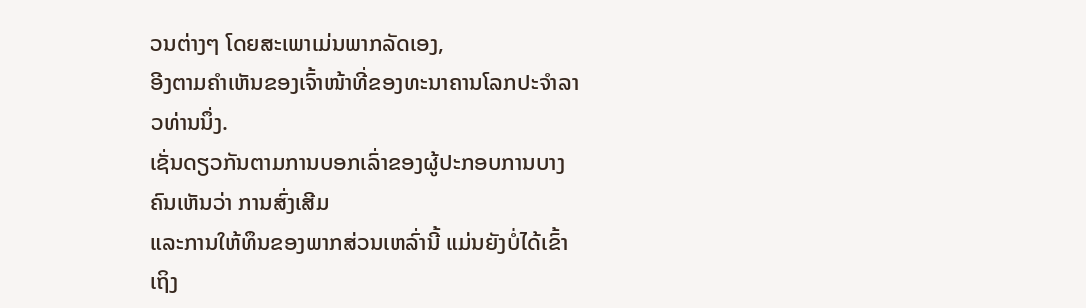ວນຕ່າງໆ ໂດຍສະເພາເມ່ນພາກລັດເອງ,
ອີງຕາມຄຳເຫັນຂອງເຈົ້າໜ້າທີ່ຂອງທະນາຄານໂລກປະຈຳລາວທ່ານນຶ່ງ.
ເຊັ່ນດຽວກັນຕາມການບອກເລົ່າຂອງຜູ້ປະກອບການບາງຄົນເຫັນວ່າ ການສົ່ງເສີມ
ແລະການໃຫ້ທຶນຂອງພາກສ່ວນເຫລົ່ານີ້ ແມ່ນຍັງບໍ່ໄດ້ເຂົ້າເຖິງ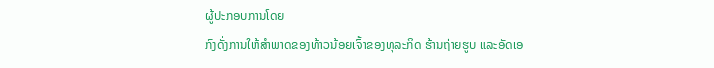ຜູ້ປະກອບການໂດຍ
ກົງດັ່ງການໃຫ້ສຳພາດຂອງທ້າວນ້ອຍເຈົ້າຂອງທຸລະກິດ ຮ້ານຖ່າຍຮູບ ແລະອັດເອ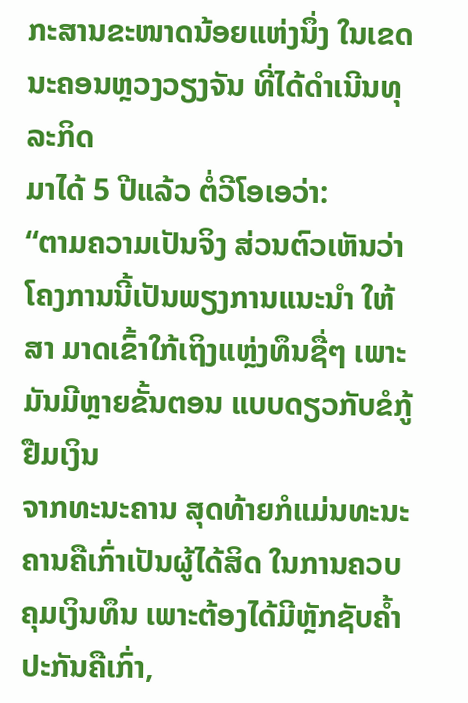ກະສານຂະໜາດນ້ອຍແຫ່ງນຶ່ງ ໃນເຂດນະຄອນຫຼວງວຽງຈັນ ທີ່ໄດ້ດຳເນີນທຸລະກິດ
ມາໄດ້ 5 ປີແລ້ວ ຕໍ່ວີໂອເອວ່າ:
“ຕາມຄວາມເປັນຈິງ ສ່ວນຕົວເຫັນວ່າໂຄງການນີ້ເປັນພຽງການແນະນໍາ ໃຫ້ສາ ມາດເຂົ້າໃກ້ເຖິງແຫຼ່ງທຶນຊື່ໆ ເພາະມັນມີຫຼາຍຂັ້ນຕອນ ແບບດຽວກັບຂໍກູ້ຢືມເງິນ
ຈາກທະນະຄານ ສຸດທ້າຍກໍແມ່ນທະນະຄານຄືເກົ່າເປັນຜູ້ໄດ້ສິດ ໃນການຄວບ
ຄຸມເງິນທຶນ ເພາະຕ້ອງໄດ້ມີຫຼັກຊັບຄໍ້າປະກັນຄືເກົ່າ,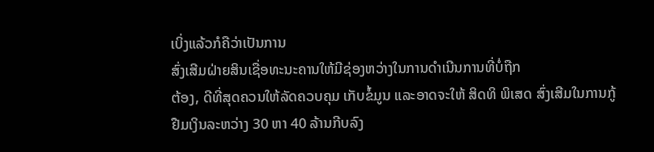ເບິ່ງແລ້ວກໍຄືວ່າເປັນການ
ສົ່ງເສີມຝ່າຍສິນເຊື່ອທະນະຄານໃຫ້ມີຊ່ອງຫວ່າງໃນການດໍາເນີນການທີ່ບໍ່ຖືກ
ຕ້ອງ, ດີທີ່ສຸດຄວນໃຫ້ລັດຄວບຄຸມ ເກັບຂໍ້ມູນ ແລະອາດຈະໃຫ້ ສິດທິ ພິເສດ ສົ່ງເສີມໃນການກູ້ຢືມເງິນລະຫວ່າງ 30 ຫາ 40 ລ້ານກີບລົງ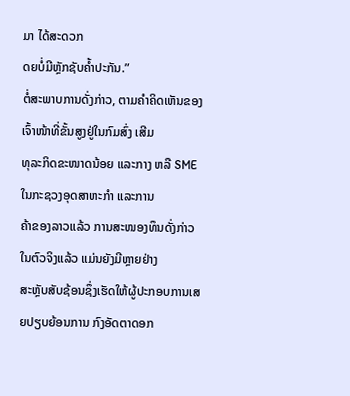ມາ ໄດ້ສະດວກ
ດຍບໍ່ມີຫຼັກຊັບຄໍ້າປະກັນ.”
ຕໍ່ສະພາບການດັ່ງກ່າວ, ຕາມຄຳຄິດເຫັນຂອງເຈົ້າໜ້າທີ່ຂັ້ນສູງຢູ່ໃນກົມສົ່ງ ເສີມ
ທຸລະກິດຂະໜາດນ້ອຍ ແລະກາງ ຫລື SME ໃນກະຊວງອຸດສາຫະກຳ ແລະການ
ຄ້າຂອງລາວແລ້ວ ການສະໜອງທຶນດັ່ງກ່າວໃນຕົວຈິງແລ້ວ ແມ່ນຍັງມີຫຼາຍຢ່າງ
ສະຫຼັບສັບຊ້ອນຊຶ່ງເຮັດໃຫ້ຜູ້ປະກອບການເສຍປຽບຍ້ອນການ ກົງອັດຕາດອກ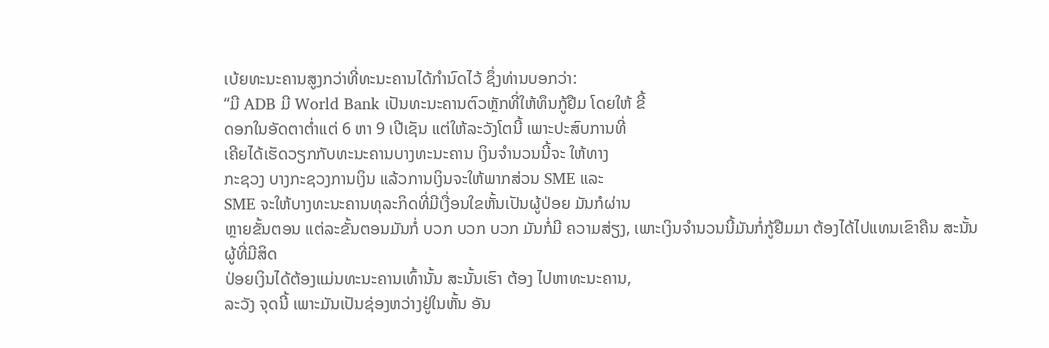ເບ້ຍທະນະຄານສູງກວ່າທີ່ທະນະຄານໄດ້ກໍານົດໄວ້ ຊຶ່ງທ່ານບອກວ່າ:
“ມີ ADB ມີ World Bank ເປັນທະນະຄານຕົວຫຼັກທີ່ໃຫ້ທຶນກູ້ຢືມ ໂດຍໃຫ້ ຂີ້
ດອກໃນອັດຕາຕໍ່າແຕ່ 6 ຫາ 9 ເປີເຊັນ ແຕ່ໃຫ້ລະວັງໂຕນີ້ ເພາະປະສົບການທີ່
ເຄີຍໄດ້ເຮັດວຽກກັບທະນະຄານບາງທະນະຄານ ເງິນຈໍານວນນີ້ຈະ ໃຫ້ທາງ
ກະຊວງ ບາງກະຊວງການເງິນ ແລ້ວການເງິນຈະໃຫ້ພາກສ່ວນ SME ແລະ
SME ຈະໃຫ້ບາງທະນະຄານທຸລະກິດທີ່ມີເງື່ອນໃຂຫັ້ນເປັນຜູ້ປ່ອຍ ມັນກໍຜ່ານ
ຫຼາຍຂັ້ນຕອນ ແຕ່ລະຂັ້ນຕອນມັນກໍ່ ບວກ ບວກ ບວກ ມັນກໍ່ມີ ຄວາມສ່ຽງ, ເພາະເງິນຈໍານວນນີ້ມັນກໍ່ກູ້ຢືມມາ ຕ້ອງໄດ້ໄປແທນເຂົາຄືນ ສະນັ້ນຜູ້ທີ່ມີສິດ
ປ່ອຍເງິນໄດ້ຕ້ອງແມ່ນທະນະຄານເທົ້ານັ້ນ ສະນັ້ນເຮົາ ຕ້ອງ ໄປຫາທະນະຄານ,
ລະວັງ ຈຸດນີ້ ເພາະມັນເປັນຊ່ອງຫວ່າງຢູ່ໃນຫັ້ນ ອັນ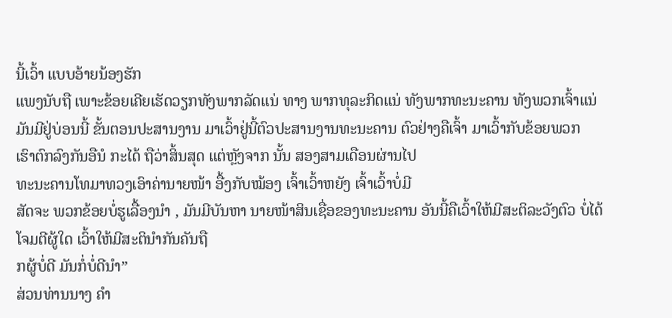ນີ້ເວົ້າ ແບບອ້າຍນ້ອງຮັກ
ແພງນັບຖື ເພາະຂ້ອຍເຄີຍເຮັດວຽກທັງພາກລັດແນ່ ທາງ ພາກທຸລະກິດແນ່ ທັງພາກທະນະຄານ ທັງພວກເຈົ້າແນ່ ມັນມີຢູ່ບ່ອນນີ້ ຂັ້ນຕອນປະສານງານ ມາເວົ້າຢູ່ນີ້ຕົວປະສານງານທະນະຄານ ຕົວຢ່າງຄືເຈົ້າ ມາເວົ້າກັບຂ້ອຍພວກ
ເຮົາຕົກລົງກັນອືນໍ ກະໄດ້ ຖືວ່າສິ້ນສຸດ ແຕ່ຫຼັງຈາກ ນັ້ນ ສອງສາມເດືອນຜ່ານໄປ
ທະນະຄານໂທມາທວງເອົາຄ່ານາຍໜ້າ ອື້ງກັບໝ້ອງ ເຈົ້າເວົ້າຫຍັງ ເຈົ້າເວົ້າບໍ່ມີ
ສັດຈະ ພວກຂ້ອຍບໍ່ຮູເລື້ອງນຳ , ມັນມີບັນຫາ ນາຍໜ້າສິນເຊື່ອຂອງທະນະຄານ ອັນນີ້ຄືເວົ້າໃຫ້ມີສະຕິລະວັງຕົວ ບໍ່ໄດ້ ໂຈມຕີຜູ້ໃດ ເວົ້າໃຫ້ມີສະຕິນໍາກັນຄັນຖື
ກຜູ້ບໍ່ດີ ມັນກໍ່ບໍ່ດີນຳ”
ສ່ວນທ່ານນາງ ຄຳ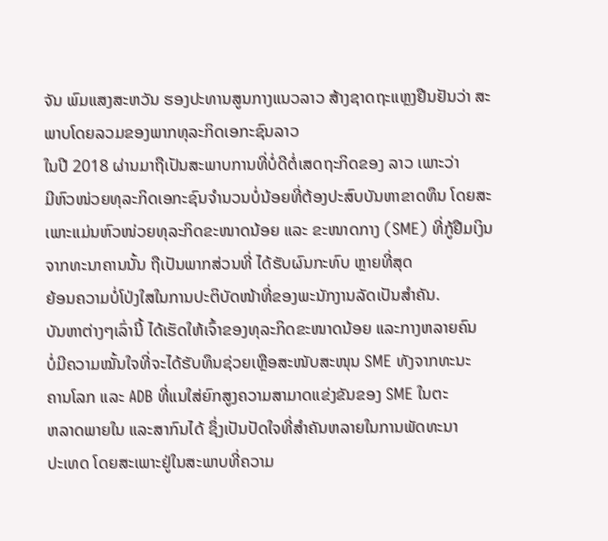ຈັນ ພົມແສງສະຫວັນ ຮອງປະທານສູນກາງແນວລາວ ສ້າງຊາດຖະແຫຼງຢືນຢັນວ່າ ສະພາບໂດຍລວມຂອງພາກທຸລະກິດເອກະຊົນລາວ
ໃນປີ 2018 ຜ່ານມາຖືເປັນສະພາບການທີ່ບໍ່ດີຕໍ່ເສດຖະກິດຂອງ ລາວ ເພາະວ່າ
ມີຫົວໜ່ວຍທຸລະກິດເອກະຊົນຈຳນວນບໍ່ນ້ອຍທີ່ຕ້ອງປະສົບບັນຫາຂາດທຶນ ໂດຍສະເພາະແມ່ນຫົວໜ່ວຍທຸລະກິດຂະໜາດນ້ອຍ ແລະ ຂະໜາດກາງ (SME) ທີ່ກູ້ຢືມເງິນຈາກທະນາຄານນັ້ນ ຖືເປັນພາກສ່ວນທີ່ ໄດ້ຮັບຜົນກະທົບ ຫຼາຍທີ່ສຸດ
ຍ້ອນຄວາມບໍ່ໂປ່ງໃສໃນການປະຕິບັດໜ້າທີ່ຂອງພະນັກງານລັດເປັນສຳຄັນ.
ບັນຫາຕ່າງໆເລົ່ານີ້ ໄດ້ເຮັດໃຫ້ເຈົ້າຂອງທຸລະກິດຂະໜາດນ້ອຍ ແລະກາງຫລາຍຄົນ
ບໍ່ມີຄວາມໝັ້ນໃຈທີ່ຈະໄດ້ຮັບທຶນຊ່ວຍເຫຼືອສະໜັບສະໜຸນ SME ທັງຈາກທະນະ
ຄານໂລກ ແລະ ADB ທີ່ແນໃສ່ຍົກສູງຄວາມສາມາດແຂ່ງຂັນຂອງ SME ໃນຕະ
ຫລາດພາຍໃນ ແລະສາກົນໄດ້ ຊຶ່ງເປັນປັດໃຈທີ່ສຳຄັນຫລາຍໃນການພັດທະນາ
ປະເທດ ໂດຍສະເພາະຢູ່ໃນສະພາບທີ່ຄວາມ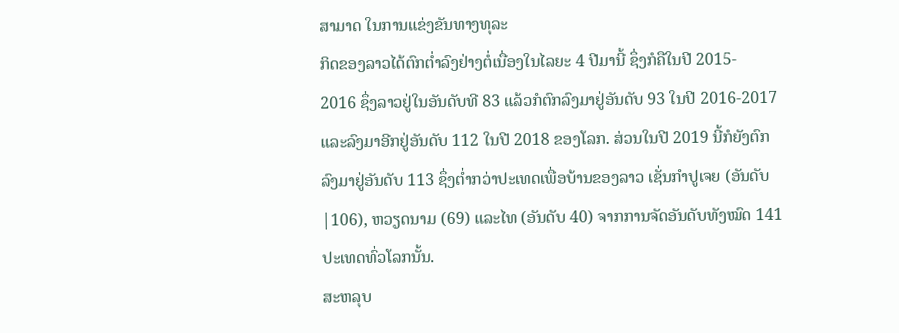ສາມາດ ໃນການແຂ່ງຂັນທາງທຸລະ
ກິດຂອງລາວໄດ້ຕົກຕ່ຳລົງຢ່າງຕໍ່ເນື່ອງໃນໄລຍະ 4 ປີມານີ້ ຊຶ່ງກໍຄືໃນປີ 2015-
2016 ຊຶ່ງລາວຢູ່ໃນອັນດັບທີ 83 ແລ້ວກໍຕົກລົງມາຢູ່ອັນດັບ 93 ໃນປີ 2016-2017
ແລະລົງມາອີກຢູ່ອັນດັບ 112 ໃນປີ 2018 ຂອງໂລກ. ສ່ວນໃນປີ 2019 ນີ້ກໍຍັງຕົກ
ລົງມາຢູ່ອັນດັບ 113 ຊຶ່ງຕ່ຳກວ່າປະເທດເພື່ອບ້ານຂອງລາວ ເຊັ່ນກຳປູເຈຍ (ອັນດັບ
|106), ຫວຽດນາມ (69) ແລະໄທ (ອັນດັບ 40) ຈາກການຈັດອັນດັບທັງໝົດ 141
ປະເທດທົ່ວໂລກນັ້ນ.
ສະຫລຸບ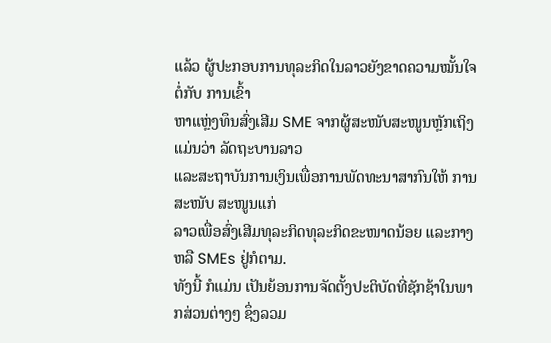ແລ້ວ ຜູ້ປະກອບການທຸລະກິດໃນລາວຍັງຂາດຄວາມໝັ້ນໃຈຕໍ່ກັບ ການເຂົ້າ
ຫາແຫຼ່ງທຶນສົ່ງເສີມ SME ຈາກຜູ້ສະໜັບສະໜູນຫຼັກເຖິງແມ່ນວ່າ ລັດຖະບານລາວ
ແລະສະຖາບັນການເງິນເພື່ອການພັດທະນາສາກົນໃຫ້ ການ ສະໜັບ ສະໜູນແກ່
ລາວເພື່ອສົ່ງເສີມທຸລະກິດທຸລະກິດຂະໜາດນ້ອຍ ແລະກາງ ຫລື SMEs ຢູ່ກໍຕາມ.
ທັງນີ້ ກໍແມ່ນ ເປັນຍ້ອນການຈັດຕັ້ງປະຕິບັດທີ່ຊັກຊ້າໃນພາກສ່ວນຕ່າງໆ ຊຶ່ງລວມ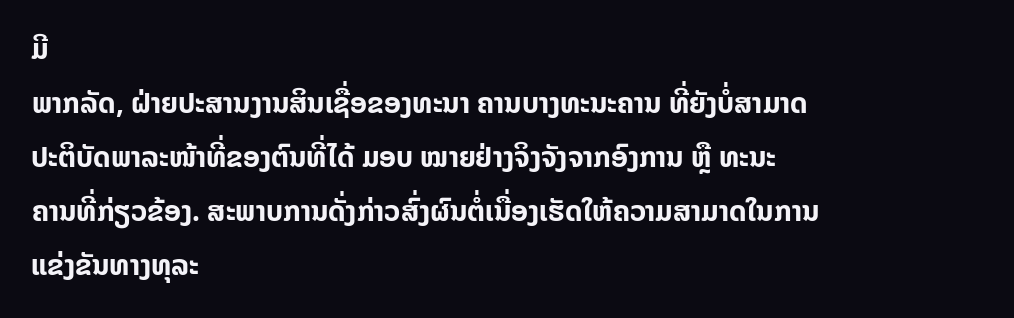ມີ
ພາກລັດ, ຝ່າຍປະສານງານສິນເຊື່ອຂອງທະນາ ຄານບາງທະນະຄານ ທີ່ຍັງບໍ່ສາມາດ
ປະຕິບັດພາລະໜ້າທີ່ຂອງຕົນທີ່ໄດ້ ມອບ ໝາຍຢ່າງຈິງຈັງຈາກອົງການ ຫຼື ທະນະ
ຄານທີ່ກ່ຽວຂ້ອງ. ສະພາບການດັ່ງກ່າວສົ່ງຜົນຕໍ່ເນື່ອງເຮັດໃຫ້ຄວາມສາມາດໃນການ
ແຂ່ງຂັນທາງທຸລະ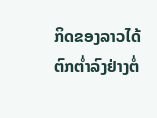ກິດຂອງລາວໄດ້ຕົກຕ່ຳລົງຢ່າງຕໍ່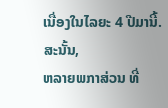ເນື່ອງໃນໄລຍະ 4 ປີມານີ້. ສະນັ້ນ,
ຫລາຍພກາສ່ວນ ທີ່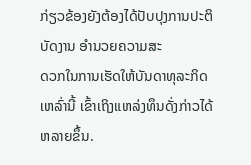ກ່ຽວຂ້ອງຍັງຕ້ອງໄດ້ປັບປຸງການປະຕິບັດງານ ອຳນວຍຄວາມສະ
ດວກໃນການເຮັດໃຫ້ບັນດາທຸລະກິດເຫລົ່ານີ້ ເຂົ້າເຖິງແຫລ່ງທຶນດັ່ງກ່າວໄດ້ຫລາຍຂຶ້ນ.